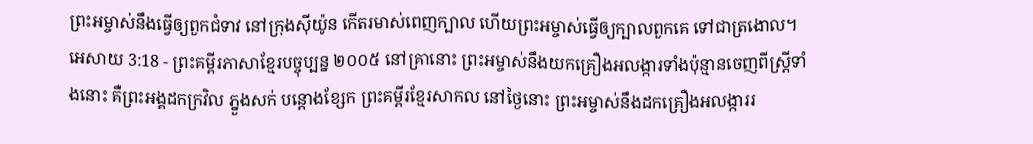ព្រះអម្ចាស់នឹងធ្វើឲ្យពួកជំទាវ នៅក្រុងស៊ីយ៉ូន កើតរមាស់ពេញក្បាល ហើយព្រះអម្ចាស់ធ្វើឲ្យក្បាលពួកគេ ទៅជាត្រងោល។
អេសាយ 3:18 - ព្រះគម្ពីរភាសាខ្មែរបច្ចុប្បន្ន ២០០៥ នៅគ្រានោះ ព្រះអម្ចាស់នឹងយកគ្រឿងអលង្ការទាំងប៉ុន្មានចេញពីស្ត្រីទាំងនោះ គឺព្រះអង្គដកក្រវិល ភ្នួងសក់ បន្តោងខ្សែក ព្រះគម្ពីរខ្មែរសាកល នៅថ្ងៃនោះ ព្រះអម្ចាស់នឹងដកគ្រឿងអលង្ការរ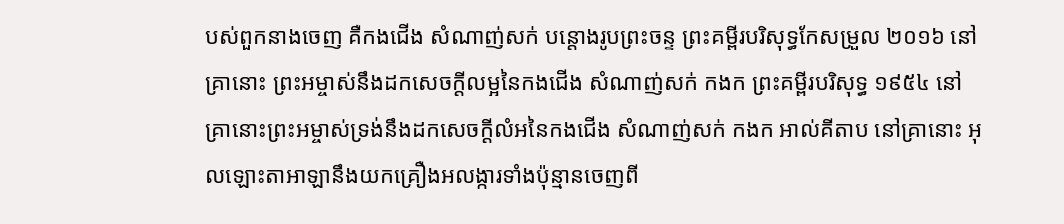បស់ពួកនាងចេញ គឺកងជើង សំណាញ់សក់ បន្តោងរូបព្រះចន្ទ ព្រះគម្ពីរបរិសុទ្ធកែសម្រួល ២០១៦ នៅគ្រានោះ ព្រះអម្ចាស់នឹងដកសេចក្ដីលម្អនៃកងជើង សំណាញ់សក់ កងក ព្រះគម្ពីរបរិសុទ្ធ ១៩៥៤ នៅគ្រានោះព្រះអម្ចាស់ទ្រង់នឹងដកសេចក្ដីលំអនៃកងជើង សំណាញ់សក់ កងក អាល់គីតាប នៅគ្រានោះ អុលឡោះតាអាឡានឹងយកគ្រឿងអលង្ការទាំងប៉ុន្មានចេញពី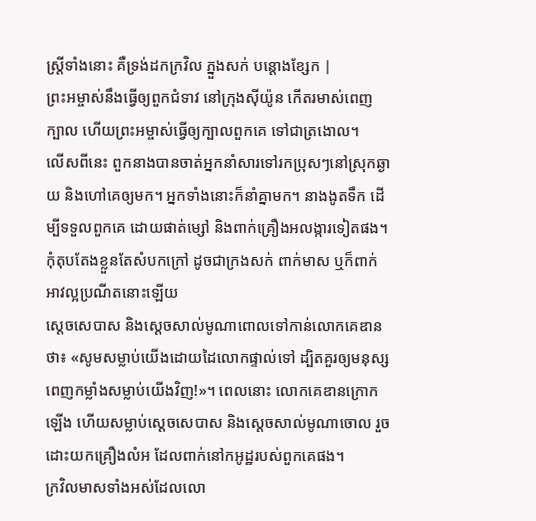ស្ត្រីទាំងនោះ គឺទ្រង់ដកក្រវិល ភ្នួងសក់ បន្តោងខ្សែក |
ព្រះអម្ចាស់នឹងធ្វើឲ្យពួកជំទាវ នៅក្រុងស៊ីយ៉ូន កើតរមាស់ពេញក្បាល ហើយព្រះអម្ចាស់ធ្វើឲ្យក្បាលពួកគេ ទៅជាត្រងោល។
លើសពីនេះ ពួកនាងបានចាត់អ្នកនាំសារទៅរកប្រុសៗនៅស្រុកឆ្ងាយ និងហៅគេឲ្យមក។ អ្នកទាំងនោះក៏នាំគ្នាមក។ នាងងូតទឹក ដើម្បីទទួលពួកគេ ដោយផាត់ម្សៅ និងពាក់គ្រឿងអលង្ការទៀតផង។
កុំតុបតែងខ្លួនតែសំបកក្រៅ ដូចជាក្រងសក់ ពាក់មាស ឬក៏ពាក់អាវល្អប្រណីតនោះឡើយ
ស្ដេចសេបាស និងស្ដេចសាល់មូណាពោលទៅកាន់លោកគេឌានថា៖ «សូមសម្លាប់យើងដោយដៃលោកផ្ទាល់ទៅ ដ្បិតគួរឲ្យមនុស្សពេញកម្លាំងសម្លាប់យើងវិញ!»។ ពេលនោះ លោកគេឌានក្រោកឡើង ហើយសម្លាប់ស្ដេចសេបាស និងស្ដេចសាល់មូណាចោល រួចដោះយកគ្រឿងលំអ ដែលពាក់នៅកអូដ្ឋរបស់ពួកគេផង។
ក្រវិលមាសទាំងអស់ដែលលោ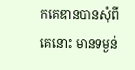កគេឌានបានសុំពីគេនោះ មានទម្ងន់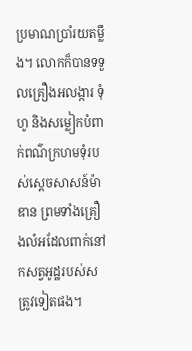ប្រមាណប្រាំរយតម្លឹង។ លោកក៏បានទទួលគ្រឿងអលង្ការ ទុំហូ និងសម្លៀកបំពាក់ពណ៌ក្រហមទុំរបស់ស្ដេចសាសន៍ម៉ាឌាន ព្រមទាំងគ្រឿងលំអដែលពាក់នៅកសត្វអូដ្ឋរបស់សត្រូវទៀតផង។